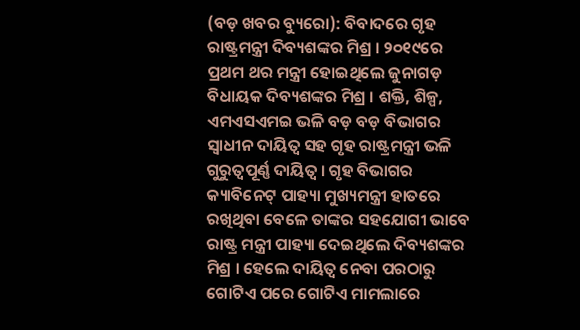(ବଡ଼ ଖବର ବ୍ୟୁରୋ): ବିବାଦରେ ଗୃହ ରାଷ୍ଟ୍ରମନ୍ତ୍ରୀ ଦିବ୍ୟଶଙ୍କର ମିଶ୍ର । ୨୦୧୯ରେ ପ୍ରଥମ ଥର ମନ୍ତ୍ରୀ ହୋଇଥିଲେ ଜୁନାଗଡ଼ ବିଧାୟକ ଦିବ୍ୟଶଙ୍କର ମିଶ୍ର । ଶକ୍ତି, ଶିଳ୍ପ, ଏମଏସଏମଇ ଭଳି ବଡ଼ ବଡ଼ ବିଭାଗର ସ୍ୱାଧୀନ ଦାୟିତ୍ୱ ସହ ଗୃହ ରାଷ୍ଟ୍ରମନ୍ତ୍ରୀ ଭଳି ଗୁରୁତ୍ୱପୂର୍ଣ୍ଣ ଦାୟିତ୍ୱ । ଗୃହ ବିଭାଗର କ୍ୟାବିନେଟ୍ ପାହ୍ୟା ମୁଖ୍ୟମନ୍ତ୍ରୀ ହାତରେ ରଖିଥିବା ବେଳେ ତାଙ୍କର ସହଯୋଗୀ ଭାବେ ରାଷ୍ଟ୍ର ମନ୍ତ୍ରୀ ପାହ୍ୟା ଦେଇଥିଲେ ଦିବ୍ୟଶଙ୍କର ମିଶ୍ର । ହେଲେ ଦାୟିତ୍ୱ ନେବା ପରଠାରୁ ଗୋଟିଏ ପରେ ଗୋଟିଏ ମାମଲାରେ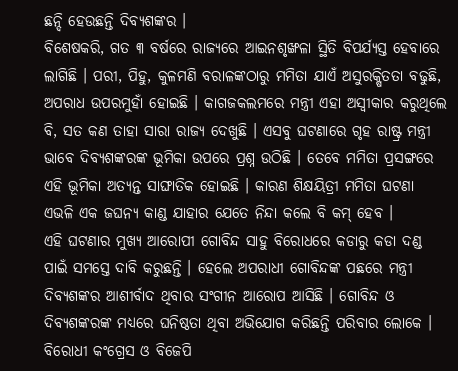ଛନ୍ଦି ହେଉଛନ୍ତି ଦିବ୍ୟଶଙ୍କର ।
ବିଶେଷକରି, ଗତ ୩ ବର୍ଷରେ ରାଜ୍ୟରେ ଆଇନଶୃଙ୍ଖଳା ସ୍ଥିତି ବିପର୍ଯ୍ୟସ୍ତ ହେବାରେ ଲାଗିଛି । ପରୀ, ପିହୁ, କୁଳମଣି ବରାଳଙ୍କଠାରୁ ମମିତା ଯାଏଁ ଅସୁରକ୍ଷିତତା ବଢୁଛି, ଅପରାଧ ଉପରମୁହାଁ ହୋଇଛି । କାଗଜକଲମରେ ମନ୍ତ୍ରୀ ଏହା ଅସ୍ୱୀକାର କରୁଥିଲେ ବି, ସତ କଣ ତାହା ସାରା ରାଜ୍ୟ ଦେଖୁଛି । ଏସବୁ ଘଟଣାରେ ଗୃହ ରାଷ୍ଟ୍ର ମନ୍ତ୍ରୀ ଭାବେ ଦିବ୍ୟଶଙ୍କରଙ୍କ ଭୂମିକା ଉପରେ ପ୍ରଶ୍ନ ଉଠିଛି । ତେବେ ମମିତା ପ୍ରସଙ୍ଗରେ ଏହି ଭୂମିକା ଅତ୍ୟନ୍ତ ସାଙ୍ଘାତିକ ହୋଇଛି । କାରଣ ଶିକ୍ଷୟିତ୍ରୀ ମମିତା ଘଟଣା ଏଭଳି ଏକ ଜଘନ୍ୟ କାଣ୍ଡ ଯାହାର ଯେତେ ନିନ୍ଦା କଲେ ବି କମ୍ ହେବ ।
ଏହି ଘଟଣାର ମୁଖ୍ୟ ଆରୋପୀ ଗୋବିନ୍ଦ ସାହୁ ବିରୋଧରେ କଡାରୁ କଡା ଦଣ୍ଡ ପାଇଁ ସମସ୍ତେ ଦାବି କରୁଛନ୍ତି । ହେଲେ ଅପରାଧୀ ଗୋବିନ୍ଦଙ୍କ ପଛରେ ମନ୍ତ୍ରୀ ଦିବ୍ୟଶଙ୍କର ଆଶୀର୍ବାଦ ଥିବାର ସଂଗୀନ ଆରୋପ ଆସିଛି । ଗୋବିନ୍ଦ ଓ ଦିବ୍ୟଶଙ୍କରଙ୍କ ମଧ୍ୟରେ ଘନିଷ୍ଠତା ଥିବା ଅଭିଯୋଗ କରିଛନ୍ତି ପରିବାର ଲୋକେ । ବିରୋଧୀ କଂଗ୍ରେସ ଓ ବିଜେପି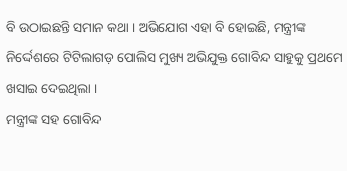ବି ଉଠାଇଛନ୍ତି ସମାନ କଥା । ଅଭିଯୋଗ ଏହା ବି ହୋଇଛି, ମନ୍ତ୍ରୀଙ୍କ ନିର୍ଦ୍ଦେଶରେ ଟିଟିଲାଗଡ଼ ପୋଲିସ ମୁଖ୍ୟ ଅଭିଯୁକ୍ତ ଗୋବିନ୍ଦ ସାହୁକୁ ପ୍ରଥମେ ଖସାଇ ଦେଇଥିଲା ।
ମନ୍ତ୍ରୀଙ୍କ ସହ ଗୋବିନ୍ଦ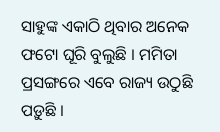ସାହୁଙ୍କ ଏକାଠି ଥିବାର ଅନେକ ଫଟୋ ଘୂରି ବୁଲୁଛି । ମମିତା ପ୍ରସଙ୍ଗରେ ଏବେ ରାଜ୍ୟ ଉଠୁଛି ପଡ଼ୁଛି ।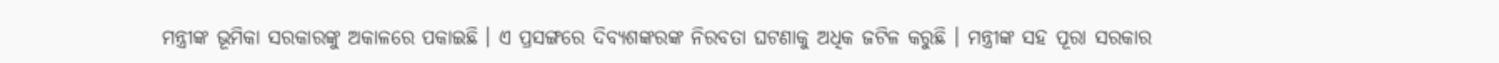ମନ୍ତ୍ରୀଙ୍କ ଭୂମିକା ସରକାରଙ୍କୁ ଅକାଳରେ ପକାଇଛି । ଏ ପ୍ରସଙ୍ଗରେ ଦିବ୍ୟଶଙ୍କରଙ୍କ ନିରବତା ଘଟଣାକୁ ଅଧିକ ଜଟିଳ କରୁଛି । ମନ୍ତ୍ରୀଙ୍କ ସହ ପୂରା ସରକାର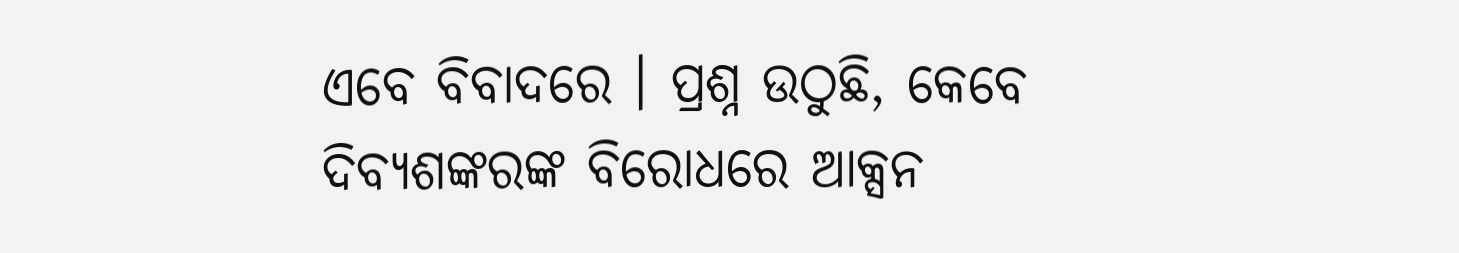ଏବେ ବିବାଦରେ । ପ୍ରଶ୍ନ ଉଠୁଛି, କେବେ ଦିବ୍ୟଶଙ୍କରଙ୍କ ବିରୋଧରେ ଆକ୍ସନ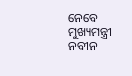ନେବେ ମୁଖ୍ୟମନ୍ତ୍ରୀ ନବୀନ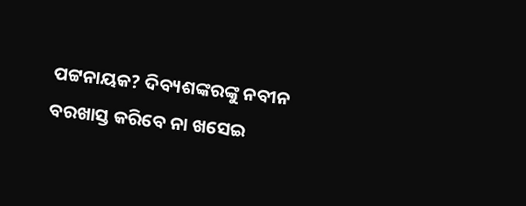ପଟ୍ଟନାୟକ? ଦିବ୍ୟଶଙ୍କରଙ୍କୁ ନବୀନ ବରଖାସ୍ତ କରିବେ ନା ଖସେଇ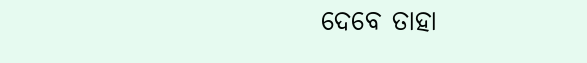ଦେବେ ତାହା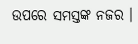ଉପରେ ସମସ୍ତଙ୍କ ନଜର ।